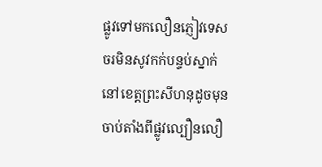ផ្លូវទៅមកលឿនភ្ញៀវទេសចរមិនសូវកក់បន្ទប់ស្នាក់នៅខេត្តព្រះសីហនុដូចមុន
ចាប់តាំងពីផ្លូវល្បឿនលឿ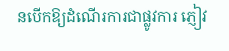នបើកឱ្យដំណើរការជាផ្លូវការ ភ្ញៀវ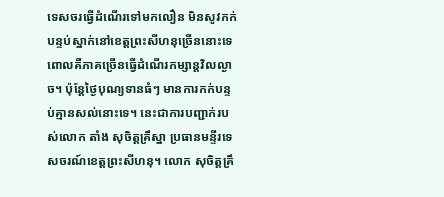ទេសចរធ្វើដំណើរទៅមកលឿន មិនសូវកក់បន្ទប់ស្នាក់នៅខេត្តព្រះសីហនុច្រើននោះទេ ពោលគឺភាគច្រើនធ្វើដំណើរកម្សាន្តវិលល្ងាច។ ប៉ុន្តែថ្ងៃបុណ្យទានធំៗ មានការកក់បន្ទប់គ្មានសល់នោះទេ។ នេះជាការបញ្ជាក់របស់លោក តាំង សុចិត្តគ្រឹស្នា ប្រធានមន្ទីរទេសចរណ៍ខេត្តព្រះសីហនុ។ លោក សុចិត្តគ្រឹ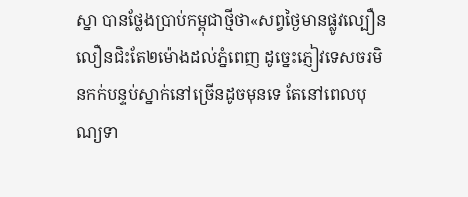ស្នា បានថ្លែងប្រាប់កម្ពុជាថ្មីថា«សព្វថ្ងៃមានផ្លូវល្បឿនលឿនជិះតែ២ម៉ោងដល់ភ្នំពេញ ដូច្នេះភ្ញៀវទេសចរមិនកក់បន្ទប់ស្នាក់នៅច្រើនដូចមុនទេ តែនៅពេលបុណ្យទា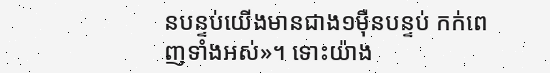នបន្ទប់យើងមានជាង១ម៉ឺនបន្ទប់ កក់ពេញទាំងអស់»។ ទោះយ៉ាង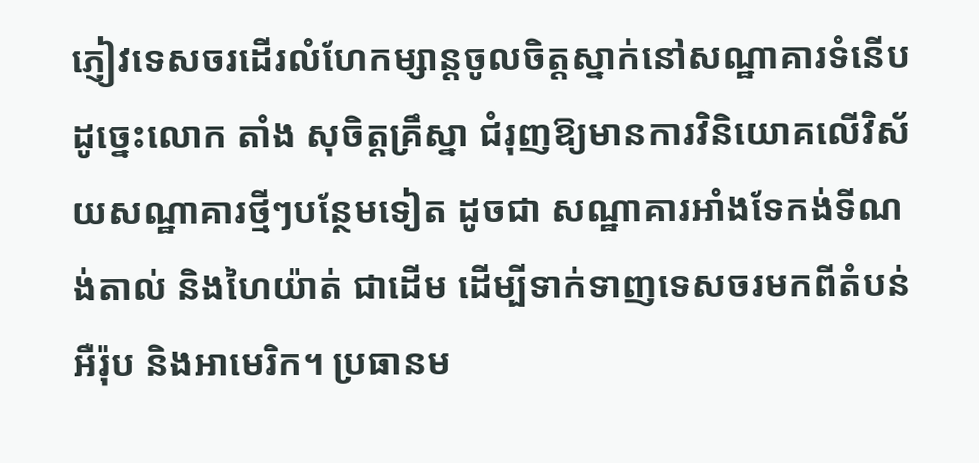ភ្ញៀវទេសចរដើរលំហែកម្សាន្តចូលចិត្តស្នាក់នៅសណ្ឋាគារទំនើប ដូច្នេះលោក តាំង សុចិត្តគ្រឹស្នា ជំរុញឱ្យមានការវិនិយោគលើវិស័យសណ្ឋាគារថ្មីៗបន្ថែមទៀត ដូចជា សណ្ឋាគារអាំងទែកង់ទីណង់តាល់ និងហៃយ៉ាត់ ជាដើម ដើម្បីទាក់ទាញទេសចរមកពីតំបន់អឺរ៉ុប និងអាមេរិក។ ប្រធានម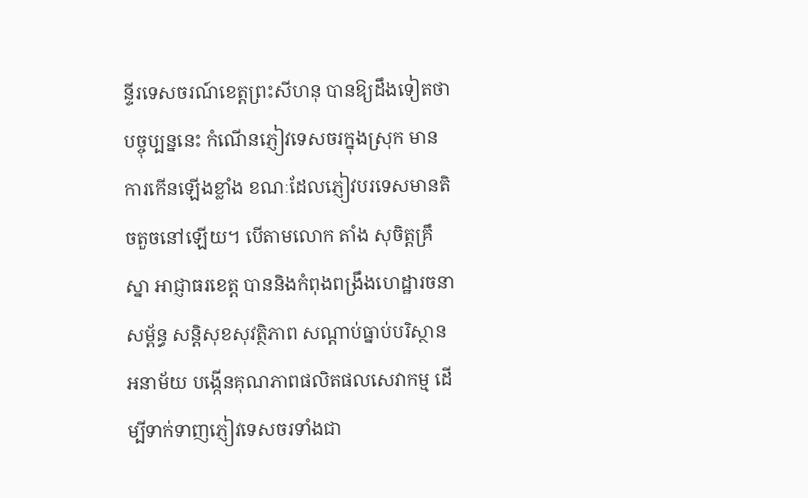ន្ទីរទេសចរណ៍ខេត្តព្រះសីហនុ បានឱ្យដឹងទៀតថា បច្ចុប្បន្ននេះ កំណើនភ្ញៀវទេសចរក្នុងស្រុក មានការកើនឡើងខ្លាំង ខណៈដែលភ្ញៀវបរទេសមានតិចតួចនៅឡើយ។ បើតាមលោក តាំង សុចិត្តគ្រឹស្នា អាជ្ញាធរខេត្ត បាននិងកំពុងពង្រឹងហេដ្ឋារចនាសម្ព័ន្ធ សន្តិសុខសុវត្ថិភាព សណ្តាប់ធ្នាប់បរិស្ថានអនាម័យ បង្កើនគុណភាពផលិតផលសេវាកម្ម ដើម្បីទាក់ទាញភ្ញៀវទេសចរទាំងជា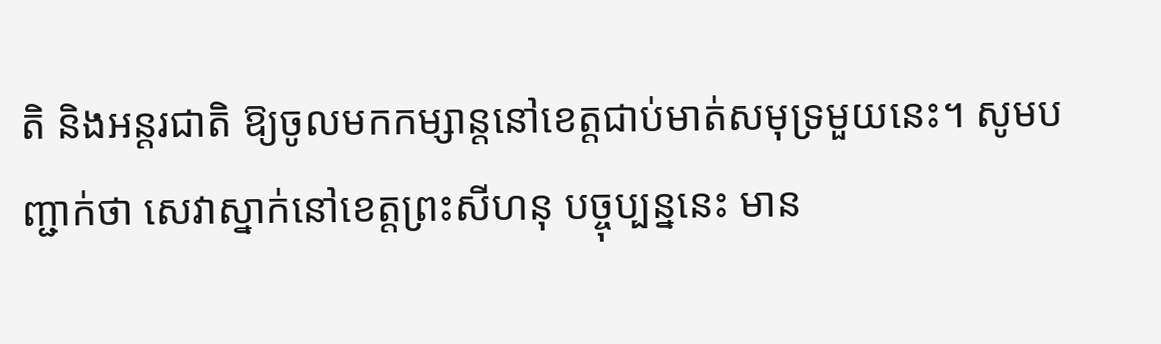តិ និងអន្តរជាតិ ឱ្យចូលមកកម្សាន្តនៅខេត្តជាប់មាត់សមុទ្រមួយនេះ។ សូមបញ្ជាក់ថា សេវាស្នាក់នៅខេត្តព្រះសីហនុ បច្ចុប្បន្ននេះ មាន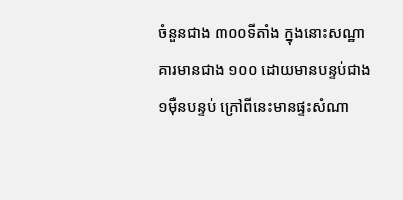ចំនួនជាង ៣០០ទីតាំង ក្នុងនោះសណ្ឋាគារមានជាង ១០០ ដោយមានបន្ទប់ជាង ១ម៉ឺនបន្ទប់ ក្រៅពីនេះមានផ្ទះសំណា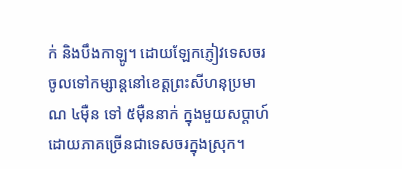ក់ និងបឹងកាឡូ។ ដោយឡែកភ្ញៀវទេសចរ ចូលទៅកម្សាន្តនៅខេត្តព្រះសីហនុប្រមាណ ៤ម៉ឺន ទៅ ៥ម៉ឺននាក់ ក្នុងមួយសប្តាហ៍ ដោយភាគច្រើនជាទេសចរក្នុងស្រុក។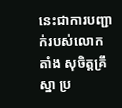នេះជាការបញ្ជាក់របស់លោក តាំង សុចិត្តគ្រឹស្នា ប្រ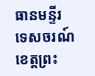ធានមន្ទីរទេសចរណ៍ខេត្តព្រះ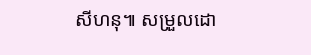សីហនុ៕ សម្រួលដោ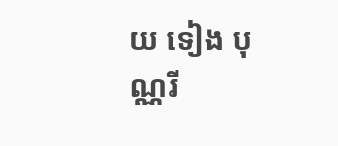យ ទៀង បុណ្ណរី